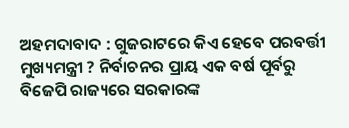ଅହମଦାବାଦ : ଗୁଜରାଟରେ କିଏ ହେବେ ପରବର୍ତ୍ତୀ ମୁଖ୍ୟମନ୍ତ୍ରୀ ? ନିର୍ବାଚନର ପ୍ରାୟ ଏକ ବର୍ଷ ପୂର୍ବରୁ ବିଜେପି ରାଜ୍ୟରେ ସରକାରଙ୍କ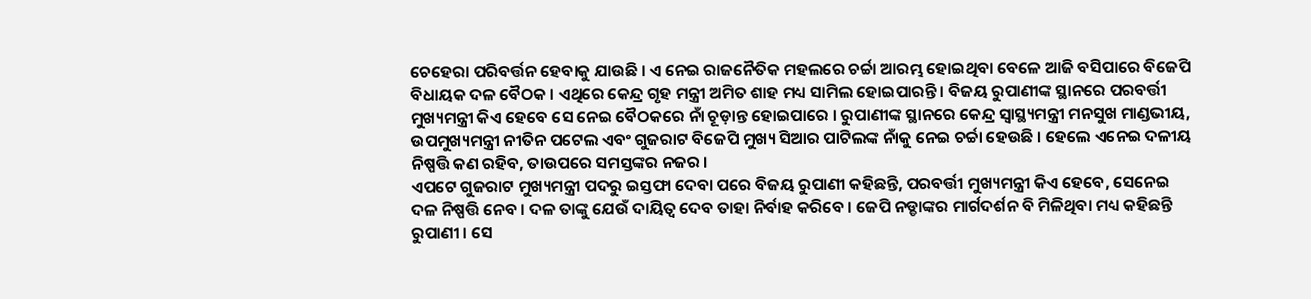ଚେହେରା ପରିବର୍ତ୍ତନ ହେବାକୁ ଯାଉଛି । ଏ ନେଇ ରାଜନୈତିକ ମହଲରେ ଚର୍ଚ୍ଚା ଆରମ୍ଭ ହୋଇଥିବା ବେଳେ ଆଜି ବସିପାରେ ବିଜେପି ବିଧାୟକ ଦଳ ବୈଠକ । ଏଥିରେ କେନ୍ଦ୍ର ଗୃହ ମନ୍ତ୍ରୀ ଅମିତ ଶାହ ମଧ୍ୟ ସାମିଲ ହୋଇପାରନ୍ତି । ବିଜୟ ରୁପାଣୀଙ୍କ ସ୍ଥାନରେ ପରବର୍ତ୍ତୀ ମୁଖ୍ୟମନ୍ତ୍ରୀ କିଏ ହେବେ ସେ ନେଇ ବୈଠକରେ ନାଁ ଚୂଡ଼ାନ୍ତ ହୋଇପାରେ । ରୁପାଣୀଙ୍କ ସ୍ଥାନରେ କେନ୍ଦ୍ର ସ୍ୱାସ୍ଥ୍ୟମନ୍ତ୍ରୀ ମନସୁଖ ମାଣ୍ଡଭୀୟ, ଉପମୁଖ୍ୟମନ୍ତ୍ରୀ ନୀତିନ ପଟେଲ ଏବଂ ଗୁଜରାଟ ବିଜେପି ମୁଖ୍ୟ ସିଆର ପାଟିଲଙ୍କ ନାଁକୁ ନେଇ ଚର୍ଚ୍ଚା ହେଉଛି । ହେଲେ ଏନେଇ ଦଳୀୟ ନିଷ୍ପତ୍ତି କଣ ରହିବ, ତାଉପରେ ସମସ୍ତଙ୍କର ନଜର ।
ଏପଟେ ଗୁଜରାଟ ମୁଖ୍ୟମନ୍ତ୍ରୀ ପଦରୁ ଇସ୍ତଫା ଦେବା ପରେ ବିଜୟ ରୁପାଣୀ କହିଛନ୍ତି, ପରବର୍ତ୍ତୀ ମୁଖ୍ୟମନ୍ତ୍ରୀ କିଏ ହେବେ, ସେନେଇ ଦଳ ନିଷ୍ପତ୍ତି ନେବ । ଦଳ ତାଙ୍କୁ ଯେଉଁ ଦାୟିତ୍ୱ ଦେବ ତାହା ନିର୍ବାହ କରିବେ । ଜେପି ନଡ୍ଡାଙ୍କର ମାର୍ଗଦର୍ଶନ ବି ମିଳିଥିବା ମଧ୍ୟ କହିଛନ୍ତି ରୁପାଣୀ । ସେ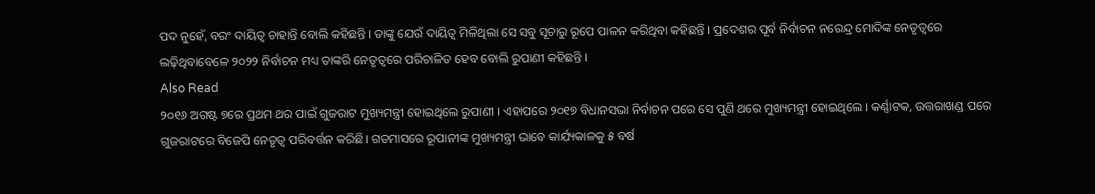ପଦ ନୁହେଁ, ବରଂ ଦାୟିତ୍ୱ ଚାହାନ୍ତି ବୋଲି କହିଛନ୍ତି । ତାଙ୍କୁ ଯେଉଁ ଦାୟିତ୍ୱ ମିଳିଥିଲା ସେ ସବୁ ସୂଚାରୁ ରୂପେ ପାଳନ କରିଥିବା କହିଛନ୍ତି । ପ୍ରଦେଶର ପୂର୍ବ ନିର୍ବାଚନ ନରେନ୍ଦ୍ର ମୋଦିଙ୍କ ନେତୃତ୍ୱରେ ଲଢ଼ିଥିବାବେଳେ ୨୦୨୨ ନିର୍ବାଚନ ମଧ୍ୟ ତାଙ୍କରି ନେତୃତ୍ୱରେ ପରିଚାଳିତ ହେବ ବୋଲି ରୁପାଣୀ କହିଛନ୍ତି ।
Also Read
୨୦୧୬ ଅଗଷ୍ଟ ୭ରେ ପ୍ରଥମ ଥର ପାଇଁ ଗୁଜରାଟ ମୁଖ୍ୟମନ୍ତ୍ରୀ ହୋଇଥିଲେ ରୁପାଣୀ । ଏହାପରେ ୨୦୧୭ ବିଧାନସଭା ନିର୍ବାଚନ ପରେ ସେ ପୁଣି ଥରେ ମୁଖ୍ୟମନ୍ତ୍ରୀ ହୋଇଥିଲେ । କର୍ଣ୍ଣାଟକ, ଉତ୍ତରାଖଣ୍ଡ ପରେ ଗୁଜରାଟରେ ବିଜେପି ନେତୃତ୍ୱ ପରିବର୍ତ୍ତନ କରିଛି। ଗତମାସରେ ରୂପାନୀଙ୍କ ମୁଖ୍ୟମନ୍ତ୍ରୀ ଭାବେ କାର୍ଯ୍ୟକାଳକୁ ୫ ବର୍ଷ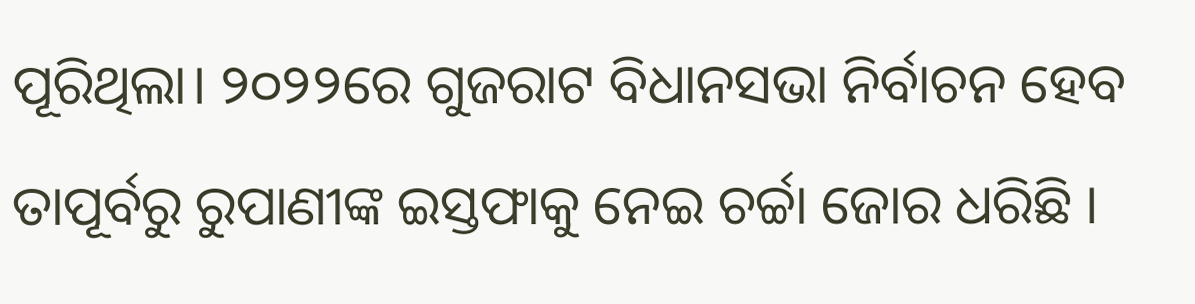ପୂରିଥିଲା। ୨୦୨୨ରେ ଗୁଜରାଟ ବିଧାନସଭା ନିର୍ବାଚନ ହେବ ତାପୂର୍ବରୁ ରୁପାଣୀଙ୍କ ଇସ୍ତଫାକୁ ନେଇ ଚର୍ଚ୍ଚା ଜୋର ଧରିଛି ।